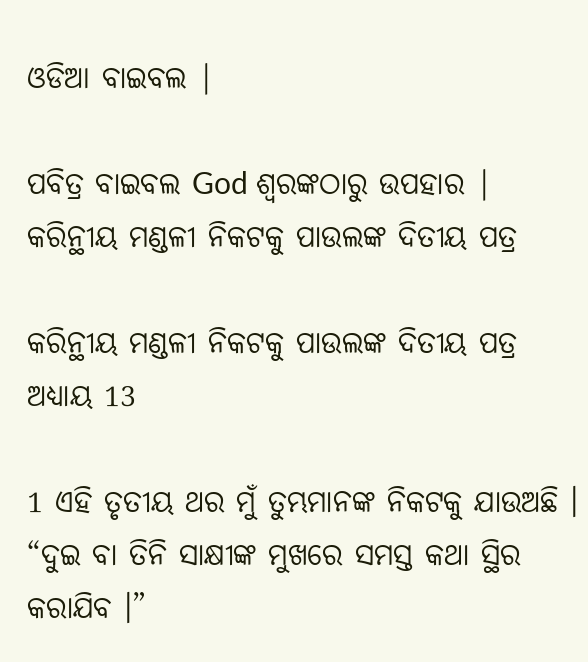ଓଡିଆ ବାଇବଲ |

ପବିତ୍ର ବାଇବଲ God ଶ୍ବରଙ୍କଠାରୁ ଉପହାର |
କରିନ୍ଥୀୟ ମଣ୍ଡଳୀ ନିକଟକୁ ପାଉଲଙ୍କ ଦିତୀୟ ପତ୍ର

କରିନ୍ଥୀୟ ମଣ୍ଡଳୀ ନିକଟକୁ ପାଉଲଙ୍କ ଦିତୀୟ ପତ୍ର ଅଧ୍ୟାୟ 13

1 ଏହି ତୃତୀୟ ଥର ମୁଁ ତୁମ୍ଭମାନଙ୍କ ନିକଟକୁ ଯାଉଅଛି । “ଦୁଇ ବା ତିନି ସାକ୍ଷୀଙ୍କ ମୁଖରେ ସମସ୍ତ କଥା ସ୍ଥିର କରାଯିବ ।”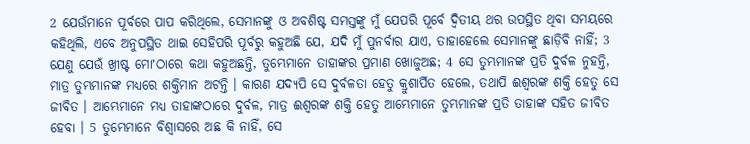2 ଯେଉଁମାନେ ପୂର୍ବରେ ପାପ କରିଥିଲେ, ସେମାନଙ୍କୁ ଓ ଅବଶିଷ୍ଟ ସମସ୍ତଙ୍କୁ ମୁଁ ଯେପରି ପୂର୍ବେ ଦ୍ଵିତୀୟ ଥର ଉପସ୍ଥିତ ଥିବା ସମୟରେ କହିଥିଲି, ଏବେ ଅନୁପସ୍ଥିତ ଥାଇ ସେହିପରି ପୂର୍ବରୁ କହୁଅଛି ଯେ, ଯଦି ମୁଁ ପୁନର୍ବାର ଯାଏ, ତାହାହେଲେ ସେମାନଙ୍କୁ ଛାଡ଼ିବି ନାହିଁ; 3 ଯେଣୁ ଯେଉଁ ଖ୍ରୀଷ୍ଟ ମୋʼଠାରେ କଥା କହୁଅଛନ୍ତି, ତୁମ୍ଭେମାନେ ତାହାଙ୍କର ପ୍ରମାଣ ଖୋଜୁଅଛ; 4 ସେ ତୁମ୍ଭମାନଙ୍କ ପ୍ରତି ଦୁର୍ବଳ ନୁହନ୍ତି, ମାତ୍ର ତୁମ୍ଭମାନଙ୍କ ମଧ୍ୟରେ ଶକ୍ତିମାନ ଅଟନ୍ତି । କାରଣ ଯଦ୍ୟପି ସେ ଦୁର୍ବଳତା ହେତୁ କ୍ରୁଶାର୍ପିତ ହେଲେ, ତଥାପି ଈଶ୍ଵରଙ୍କ ଶକ୍ତି ହେତୁ ସେ ଜୀବିତ । ଆମ୍ଭେମାନେ ମଧ୍ୟ ତାହାଙ୍କଠାରେ ଦୁର୍ବଳ, ମାତ୍ର ଈଶ୍ଵରଙ୍କ ଶକ୍ତି ହେତୁ ଆମ୍ଭେମାନେ ତୁମ୍ଭମାନଙ୍କ ପ୍ରତି ତାହାଙ୍କ ସହିତ ଜୀବିତ ହେବା । 5 ତୁମ୍ଭେମାନେ ବିଶ୍ଵାସରେ ଅଛ କି ନାହିଁ, ସେ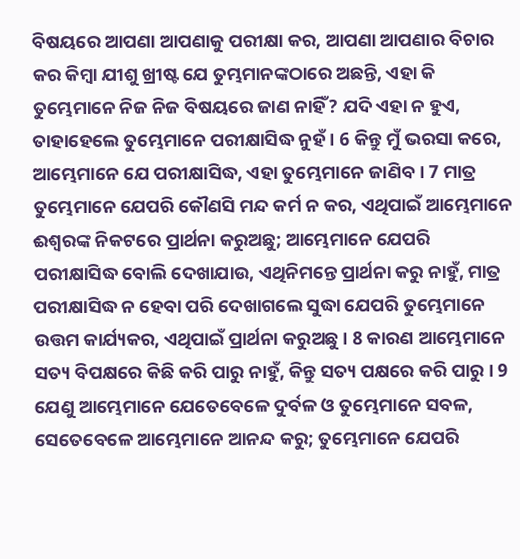ବିଷୟରେ ଆପଣା ଆପଣାକୁ ପରୀକ୍ଷା କର, ଆପଣା ଆପଣାର ବିଚାର କର କିମ୍ଵା ଯୀଶୁ ଖ୍ରୀଷ୍ଟ ଯେ ତୁମ୍ଭମାନଙ୍କଠାରେ ଅଛନ୍ତି, ଏହା କି ତୁମ୍ଭେମାନେ ନିଜ ନିଜ ବିଷୟରେ ଜାଣ ନାହିଁ? ଯଦି ଏହା ନ ହୁଏ, ତାହାହେଲେ ତୁମ୍ଭେମାନେ ପରୀକ୍ଷାସିଦ୍ଧ ନୁହଁ । 6 କିନ୍ତୁ ମୁଁ ଭରସା କରେ, ଆମ୍ଭେମାନେ ଯେ ପରୀକ୍ଷାସିଦ୍ଧ, ଏହା ତୁମ୍ଭେମାନେ ଜାଣିବ । 7 ମାତ୍ର ତୁମ୍ଭେମାନେ ଯେପରି କୌଣସି ମନ୍ଦ କର୍ମ ନ କର, ଏଥିପାଇଁ ଆମ୍ଭେମାନେ ଈଶ୍ଵରଙ୍କ ନିକଟରେ ପ୍ରାର୍ଥନା କରୁଅଛୁ; ଆମ୍ଭେମାନେ ଯେପରି ପରୀକ୍ଷାସିଦ୍ଧ ବୋଲି ଦେଖାଯାଉ, ଏଥିନିମନ୍ତେ ପ୍ରାର୍ଥନା କରୁ ନାହୁଁ, ମାତ୍ର ପରୀକ୍ଷାସିଦ୍ଧ ନ ହେବା ପରି ଦେଖାଗଲେ ସୁଦ୍ଧା ଯେପରି ତୁମ୍ଭେମାନେ ଉତ୍ତମ କାର୍ଯ୍ୟକର, ଏଥିପାଇଁ ପ୍ରାର୍ଥନା କରୁଅଛୁ । 8 କାରଣ ଆମ୍ଭେମାନେ ସତ୍ୟ ବିପକ୍ଷରେ କିଛି କରି ପାରୁ ନାହୁଁ, କିନ୍ତୁ ସତ୍ୟ ପକ୍ଷରେ କରି ପାରୁ । 9 ଯେଣୁ ଆମ୍ଭେମାନେ ଯେତେବେଳେ ଦୁର୍ବଳ ଓ ତୁମ୍ଭେମାନେ ସବଳ, ସେତେବେଳେ ଆମ୍ଭେମାନେ ଆନନ୍ଦ କରୁ; ତୁମ୍ଭେମାନେ ଯେପରି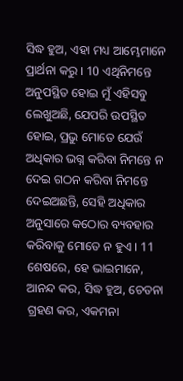ସିଦ୍ଧ ହୁଅ, ଏହା ମଧ୍ୟ ଆମ୍ଭେମାନେ ପ୍ରାର୍ଥନା କରୁ । 10 ଏଥିନିମନ୍ତେ ଅନୁପସ୍ଥିତ ହୋଇ ମୁଁ ଏହିସବୁ ଲେଖୁଅଛି, ଯେପରି ଉପସ୍ଥିତ ହୋଇ, ପ୍ରଭୁ ମୋତେ ଯେଉଁ ଅଧିକାର ଭଗ୍ନ କରିବା ନିମନ୍ତେ ନ ଦେଇ ଗଠନ କରିବା ନିମନ୍ତେ ଦେଇଅଛନ୍ତି, ସେହି ଅଧିକାର ଅନୁସାରେ କଠୋର ବ୍ୟବହାର କରିବାକୁ ମୋତେ ନ ହୁଏ । 11 ଶେଷରେ, ହେ ଭାଇମାନେ, ଆନନ୍ଦ କର, ସିଦ୍ଧ ହୁଅ, ଚେତନା ଗ୍ରହଣ କର, ଏକମନା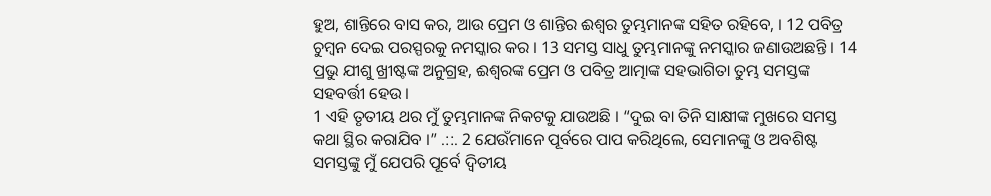ହୁଅ, ଶାନ୍ତିରେ ବାସ କର, ଆଉ ପ୍ରେମ ଓ ଶାନ୍ତିର ଈଶ୍ଵର ତୁମ୍ଭମାନଙ୍କ ସହିତ ରହିବେ, । 12 ପବିତ୍ର ଚୁମ୍ଵନ ଦେଇ ପରସ୍ପରକୁ ନମସ୍କାର କର । 13 ସମସ୍ତ ସାଧୁ ତୁମ୍ଭମାନଙ୍କୁ ନମସ୍କାର ଜଣାଉଅଛନ୍ତି । 14 ପ୍ରଭୁ ଯୀଶୁ ଖ୍ରୀଷ୍ଟଙ୍କ ଅନୁଗ୍ରହ, ଈଶ୍ଵରଙ୍କ ପ୍ରେମ ଓ ପବିତ୍ର ଆତ୍ମାଙ୍କ ସହଭାଗିତା ତୁମ୍ଭ ସମସ୍ତଙ୍କ ସହବର୍ତ୍ତୀ ହେଉ ।
1 ଏହି ତୃତୀୟ ଥର ମୁଁ ତୁମ୍ଭମାନଙ୍କ ନିକଟକୁ ଯାଉଅଛି । “ଦୁଇ ବା ତିନି ସାକ୍ଷୀଙ୍କ ମୁଖରେ ସମସ୍ତ କଥା ସ୍ଥିର କରାଯିବ ।” .::. 2 ଯେଉଁମାନେ ପୂର୍ବରେ ପାପ କରିଥିଲେ, ସେମାନଙ୍କୁ ଓ ଅବଶିଷ୍ଟ ସମସ୍ତଙ୍କୁ ମୁଁ ଯେପରି ପୂର୍ବେ ଦ୍ଵିତୀୟ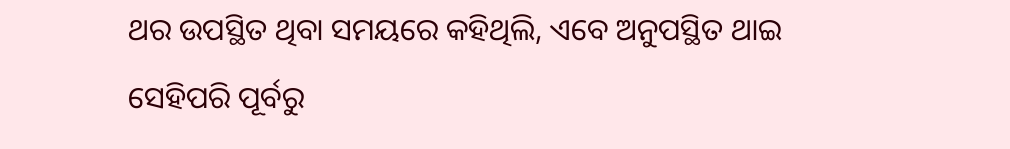ଥର ଉପସ୍ଥିତ ଥିବା ସମୟରେ କହିଥିଲି, ଏବେ ଅନୁପସ୍ଥିତ ଥାଇ ସେହିପରି ପୂର୍ବରୁ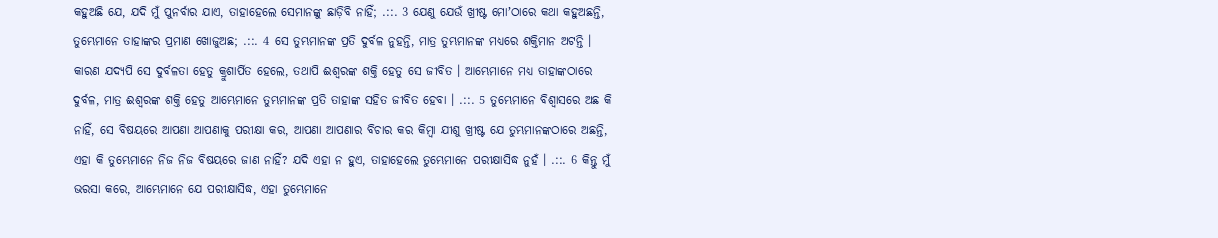କହୁଅଛି ଯେ, ଯଦି ମୁଁ ପୁନର୍ବାର ଯାଏ, ତାହାହେଲେ ସେମାନଙ୍କୁ ଛାଡ଼ିବି ନାହିଁ; .::. 3 ଯେଣୁ ଯେଉଁ ଖ୍ରୀଷ୍ଟ ମୋʼଠାରେ କଥା କହୁଅଛନ୍ତି, ତୁମ୍ଭେମାନେ ତାହାଙ୍କର ପ୍ରମାଣ ଖୋଜୁଅଛ; .::. 4 ସେ ତୁମ୍ଭମାନଙ୍କ ପ୍ରତି ଦୁର୍ବଳ ନୁହନ୍ତି, ମାତ୍ର ତୁମ୍ଭମାନଙ୍କ ମଧ୍ୟରେ ଶକ୍ତିମାନ ଅଟନ୍ତି । କାରଣ ଯଦ୍ୟପି ସେ ଦୁର୍ବଳତା ହେତୁ କ୍ରୁଶାର୍ପିତ ହେଲେ, ତଥାପି ଈଶ୍ଵରଙ୍କ ଶକ୍ତି ହେତୁ ସେ ଜୀବିତ । ଆମ୍ଭେମାନେ ମଧ୍ୟ ତାହାଙ୍କଠାରେ ଦୁର୍ବଳ, ମାତ୍ର ଈଶ୍ଵରଙ୍କ ଶକ୍ତି ହେତୁ ଆମ୍ଭେମାନେ ତୁମ୍ଭମାନଙ୍କ ପ୍ରତି ତାହାଙ୍କ ସହିତ ଜୀବିତ ହେବା । .::. 5 ତୁମ୍ଭେମାନେ ବିଶ୍ଵାସରେ ଅଛ କି ନାହିଁ, ସେ ବିଷୟରେ ଆପଣା ଆପଣାକୁ ପରୀକ୍ଷା କର, ଆପଣା ଆପଣାର ବିଚାର କର କିମ୍ଵା ଯୀଶୁ ଖ୍ରୀଷ୍ଟ ଯେ ତୁମ୍ଭମାନଙ୍କଠାରେ ଅଛନ୍ତି, ଏହା କି ତୁମ୍ଭେମାନେ ନିଜ ନିଜ ବିଷୟରେ ଜାଣ ନାହିଁ? ଯଦି ଏହା ନ ହୁଏ, ତାହାହେଲେ ତୁମ୍ଭେମାନେ ପରୀକ୍ଷାସିଦ୍ଧ ନୁହଁ । .::. 6 କିନ୍ତୁ ମୁଁ ଭରସା କରେ, ଆମ୍ଭେମାନେ ଯେ ପରୀକ୍ଷାସିଦ୍ଧ, ଏହା ତୁମ୍ଭେମାନେ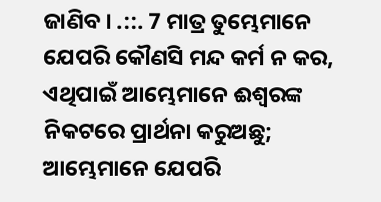ଜାଣିବ । .::. 7 ମାତ୍ର ତୁମ୍ଭେମାନେ ଯେପରି କୌଣସି ମନ୍ଦ କର୍ମ ନ କର, ଏଥିପାଇଁ ଆମ୍ଭେମାନେ ଈଶ୍ଵରଙ୍କ ନିକଟରେ ପ୍ରାର୍ଥନା କରୁଅଛୁ; ଆମ୍ଭେମାନେ ଯେପରି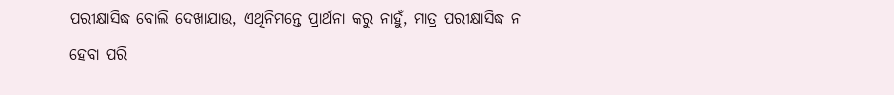ପରୀକ୍ଷାସିଦ୍ଧ ବୋଲି ଦେଖାଯାଉ, ଏଥିନିମନ୍ତେ ପ୍ରାର୍ଥନା କରୁ ନାହୁଁ, ମାତ୍ର ପରୀକ୍ଷାସିଦ୍ଧ ନ ହେବା ପରି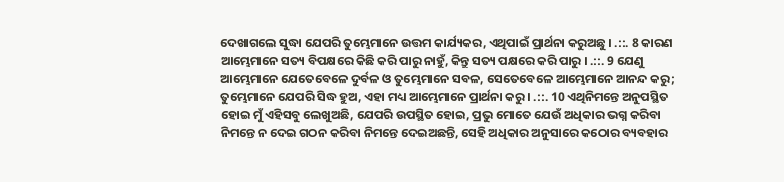ଦେଖାଗଲେ ସୁଦ୍ଧା ଯେପରି ତୁମ୍ଭେମାନେ ଉତ୍ତମ କାର୍ଯ୍ୟକର, ଏଥିପାଇଁ ପ୍ରାର୍ଥନା କରୁଅଛୁ । .::. 8 କାରଣ ଆମ୍ଭେମାନେ ସତ୍ୟ ବିପକ୍ଷରେ କିଛି କରି ପାରୁ ନାହୁଁ, କିନ୍ତୁ ସତ୍ୟ ପକ୍ଷରେ କରି ପାରୁ । .::. 9 ଯେଣୁ ଆମ୍ଭେମାନେ ଯେତେବେଳେ ଦୁର୍ବଳ ଓ ତୁମ୍ଭେମାନେ ସବଳ, ସେତେବେଳେ ଆମ୍ଭେମାନେ ଆନନ୍ଦ କରୁ; ତୁମ୍ଭେମାନେ ଯେପରି ସିଦ୍ଧ ହୁଅ, ଏହା ମଧ୍ୟ ଆମ୍ଭେମାନେ ପ୍ରାର୍ଥନା କରୁ । .::. 10 ଏଥିନିମନ୍ତେ ଅନୁପସ୍ଥିତ ହୋଇ ମୁଁ ଏହିସବୁ ଲେଖୁଅଛି, ଯେପରି ଉପସ୍ଥିତ ହୋଇ, ପ୍ରଭୁ ମୋତେ ଯେଉଁ ଅଧିକାର ଭଗ୍ନ କରିବା ନିମନ୍ତେ ନ ଦେଇ ଗଠନ କରିବା ନିମନ୍ତେ ଦେଇଅଛନ୍ତି, ସେହି ଅଧିକାର ଅନୁସାରେ କଠୋର ବ୍ୟବହାର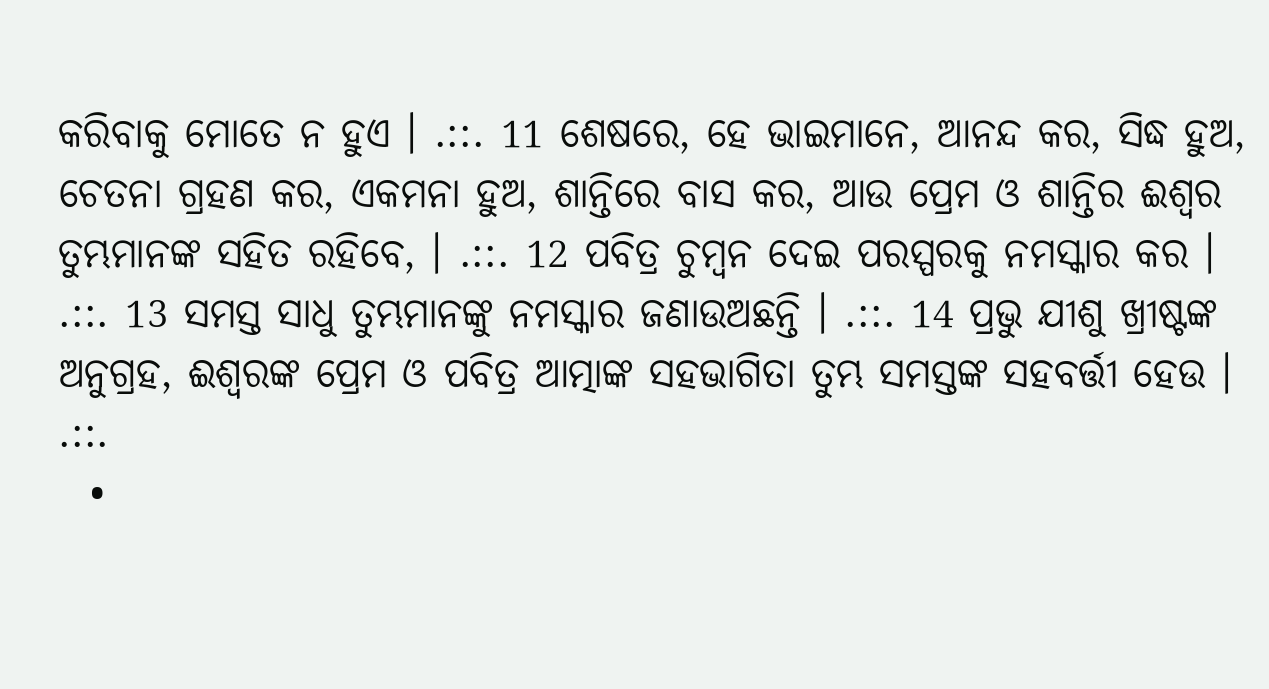କରିବାକୁ ମୋତେ ନ ହୁଏ । .::. 11 ଶେଷରେ, ହେ ଭାଇମାନେ, ଆନନ୍ଦ କର, ସିଦ୍ଧ ହୁଅ, ଚେତନା ଗ୍ରହଣ କର, ଏକମନା ହୁଅ, ଶାନ୍ତିରେ ବାସ କର, ଆଉ ପ୍ରେମ ଓ ଶାନ୍ତିର ଈଶ୍ଵର ତୁମ୍ଭମାନଙ୍କ ସହିତ ରହିବେ, । .::. 12 ପବିତ୍ର ଚୁମ୍ଵନ ଦେଇ ପରସ୍ପରକୁ ନମସ୍କାର କର । .::. 13 ସମସ୍ତ ସାଧୁ ତୁମ୍ଭମାନଙ୍କୁ ନମସ୍କାର ଜଣାଉଅଛନ୍ତି । .::. 14 ପ୍ରଭୁ ଯୀଶୁ ଖ୍ରୀଷ୍ଟଙ୍କ ଅନୁଗ୍ରହ, ଈଶ୍ଵରଙ୍କ ପ୍ରେମ ଓ ପବିତ୍ର ଆତ୍ମାଙ୍କ ସହଭାଗିତା ତୁମ୍ଭ ସମସ୍ତଙ୍କ ସହବର୍ତ୍ତୀ ହେଉ । .::.
  •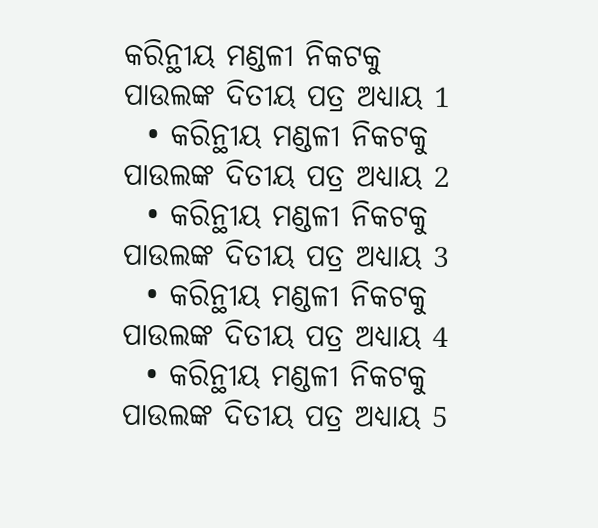କରିନ୍ଥୀୟ ମଣ୍ଡଳୀ ନିକଟକୁ ପାଉଲଙ୍କ ଦିତୀୟ ପତ୍ର ଅଧ୍ୟାୟ 1
  • କରିନ୍ଥୀୟ ମଣ୍ଡଳୀ ନିକଟକୁ ପାଉଲଙ୍କ ଦିତୀୟ ପତ୍ର ଅଧ୍ୟାୟ 2
  • କରିନ୍ଥୀୟ ମଣ୍ଡଳୀ ନିକଟକୁ ପାଉଲଙ୍କ ଦିତୀୟ ପତ୍ର ଅଧ୍ୟାୟ 3
  • କରିନ୍ଥୀୟ ମଣ୍ଡଳୀ ନିକଟକୁ ପାଉଲଙ୍କ ଦିତୀୟ ପତ୍ର ଅଧ୍ୟାୟ 4
  • କରିନ୍ଥୀୟ ମଣ୍ଡଳୀ ନିକଟକୁ ପାଉଲଙ୍କ ଦିତୀୟ ପତ୍ର ଅଧ୍ୟାୟ 5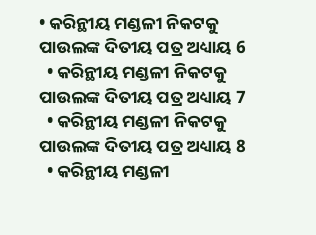• କରିନ୍ଥୀୟ ମଣ୍ଡଳୀ ନିକଟକୁ ପାଉଲଙ୍କ ଦିତୀୟ ପତ୍ର ଅଧ୍ୟାୟ 6
  • କରିନ୍ଥୀୟ ମଣ୍ଡଳୀ ନିକଟକୁ ପାଉଲଙ୍କ ଦିତୀୟ ପତ୍ର ଅଧ୍ୟାୟ 7
  • କରିନ୍ଥୀୟ ମଣ୍ଡଳୀ ନିକଟକୁ ପାଉଲଙ୍କ ଦିତୀୟ ପତ୍ର ଅଧ୍ୟାୟ 8
  • କରିନ୍ଥୀୟ ମଣ୍ଡଳୀ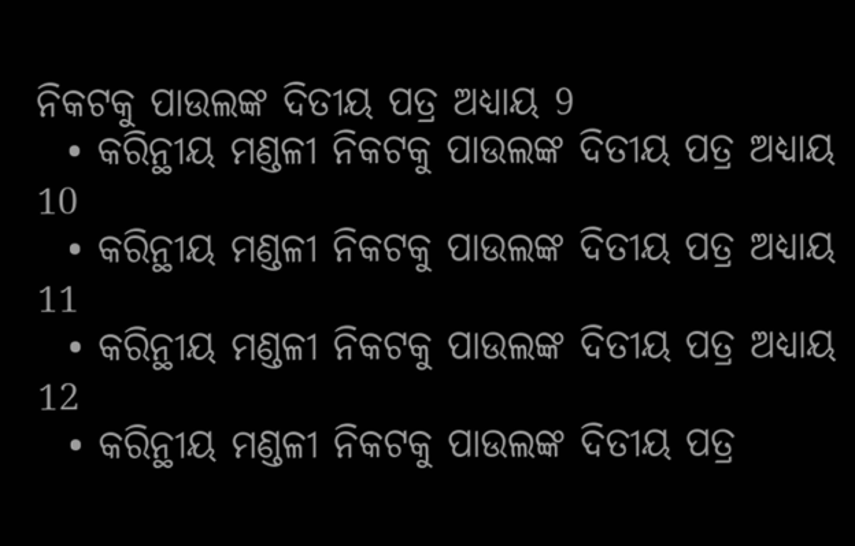ନିକଟକୁ ପାଉଲଙ୍କ ଦିତୀୟ ପତ୍ର ଅଧ୍ୟାୟ 9
  • କରିନ୍ଥୀୟ ମଣ୍ଡଳୀ ନିକଟକୁ ପାଉଲଙ୍କ ଦିତୀୟ ପତ୍ର ଅଧ୍ୟାୟ 10
  • କରିନ୍ଥୀୟ ମଣ୍ଡଳୀ ନିକଟକୁ ପାଉଲଙ୍କ ଦିତୀୟ ପତ୍ର ଅଧ୍ୟାୟ 11
  • କରିନ୍ଥୀୟ ମଣ୍ଡଳୀ ନିକଟକୁ ପାଉଲଙ୍କ ଦିତୀୟ ପତ୍ର ଅଧ୍ୟାୟ 12
  • କରିନ୍ଥୀୟ ମଣ୍ଡଳୀ ନିକଟକୁ ପାଉଲଙ୍କ ଦିତୀୟ ପତ୍ର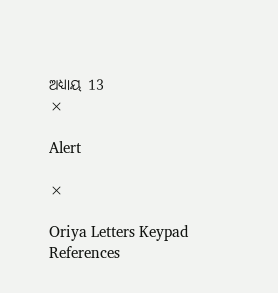ଅଧ୍ୟାୟ 13
×

Alert

×

Oriya Letters Keypad References